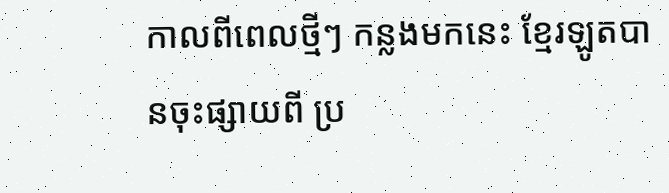កាលពីពេលថ្មីៗ កន្លងមកនេះ ខ្មែរឡូតបានចុះផ្សាយពី ប្រ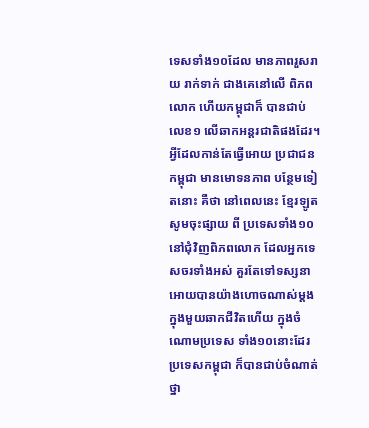ទេសទាំង១០ដែល មានភាពរួសរាយ រាក់ទាក់ ជាងគេនៅលើ ពិភពលោក ហើយកម្ពុជាក៏ បានជាប់ លេខ១ លើឆាកអន្តរជាតិផងដែរ។ អ្វីដែលកាន់តែធ្វើអោយ ប្រជាជន កម្ពុជា មានមោទនភាព បន្ថែមទៀតនោះ គឺថា នៅពេលនេះ ខ្មែរឡូត សូមចុះផ្សាយ ពី ប្រទេសទាំង១០ នៅជុំវិញពិភពលោក ដែលអ្នកទេសចរទាំងអស់ គួរតែទៅទស្សនា អោយបានយ៉ាងហោចណាស់ម្ដង ក្នុងមួយឆាកជីវិតហើយ ក្នុងចំណោមប្រទេស ទាំង១០នោះដែរ ប្រទេសកម្ពុជា ក៏បានជាប់ចំណាត់ថ្នា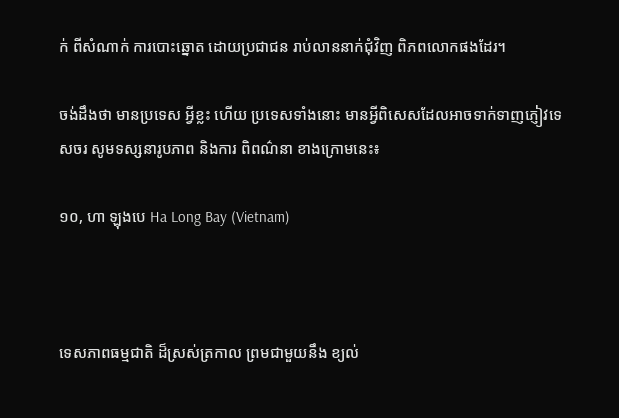ក់ ពីសំណាក់ ការបោះឆ្នោត ដោយប្រជាជន រាប់លាននាក់ជុំវិញ ពិភពលោកផងដែរ។

ចង់ដឹងថា មានប្រទេស អ្វីខ្លះ ហើយ ប្រទេសទាំងនោះ មានអ្វីពិសេសដែលអាចទាក់ទាញភ្ញៀវទេសចរ សូមទស្សនារូបភាព និងការ ពិពណ៌នា ខាងក្រោមនេះ៖

១០, ហា ឡុងបេ Ha Long Bay (Vietnam)



ទេសភាពធម្មជាតិ ដ៏ស្រស់ត្រកាល ព្រមជាមួយនឹង ខ្យល់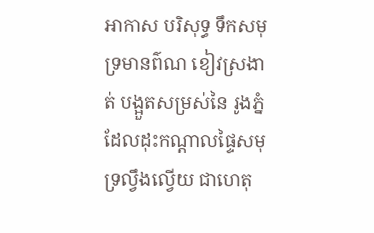អាកាស បរិសុទ្ធ ទឹកសមុទ្រមានព៌ណ ខៀវស្រងាត់ បង្អួតសម្រស់នៃ រូងភ្នំ ដែលដុះកណ្ដាលផ្ទៃសមុទ្រល្វឹងល្វើយ ជាហេតុ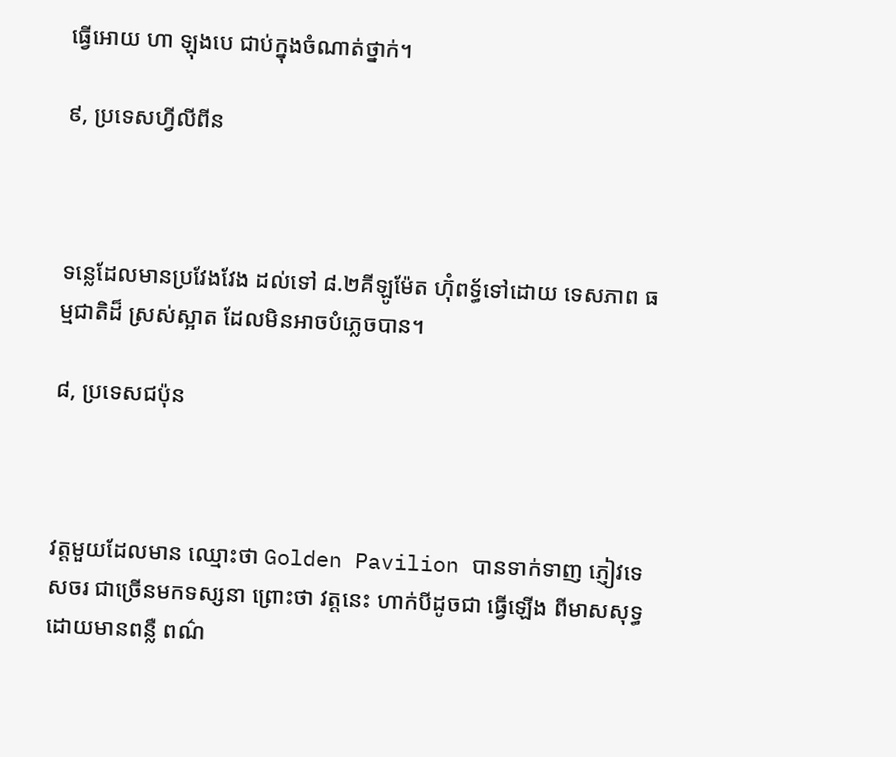ធ្វើអោយ ហា ឡុងបេ ជាប់ក្នុងចំណាត់ថ្នាក់។

៩, ប្រទេសហ្វីលីពីន



ទន្លេដែលមានប្រវែងវែង ដល់ទៅ ៨.២គីឡូម៉ែត ហ៊ុំពទ្ធ័ទៅដោយ ទេសភាព ធម្មជាតិដ៏ ស្រស់ស្អាត ដែលមិនអាចបំភ្លេចបាន។

៨, ប្រទេសជប៉ុន



វត្តមួយដែលមាន ឈ្មោះថា Golden Pavilion បានទាក់ទាញ ភ្ញៀវទេសចរ ជាច្រើនមកទស្សនា ព្រោះថា វត្តនេះ ហាក់បីដូចជា ធ្វើឡើង ពីមាសសុទ្ធ ដោយមានពន្លឺ ពណ៌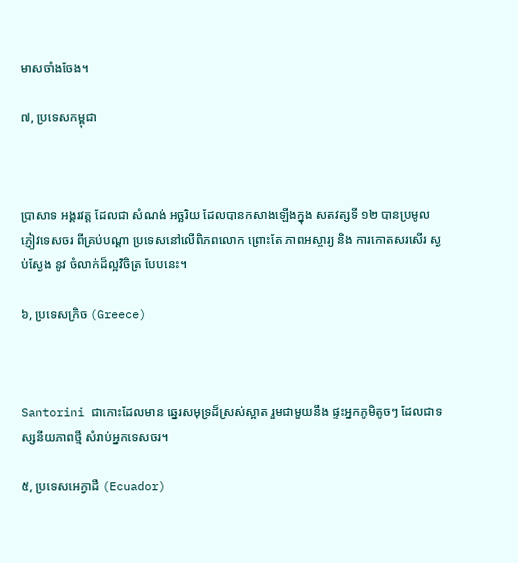មាសចាំងចែង។

៧, ប្រទេសកម្ពុជា



ប្រាសាទ អង្គរវត្ត ដែលជា សំណង់ អច្ឆរិយ ដែលបានកសាងឡើងក្នុង សតវត្សទី ១២ បានប្រមូលភ្ញៀវទេសចរ ពីគ្រប់បណ្ដា ប្រទេសនៅលើពិភពលោក ព្រោះតែ ភាពអស្ចារ្យ និង ការកោតសរសើរ ស្ងប់ស្ងែង នូវ ចំលាក់ដ៏ល្អវិចិត្រ បែបនេះ។

៦, ប្រទេសក្រិច (Greece)



Santorini ជាកោះដែលមាន ឆ្នេរសមុទ្រដ៏ស្រស់ស្អាត រួមជាមួយនឹង ផ្ទះអ្នកភូមិតូចៗ ដែលជាទស្សនីយភាពថ្មី សំរាប់អ្នកទេសចរ។

៥, ប្រទេសអេក្វាដឺ (Ecuador)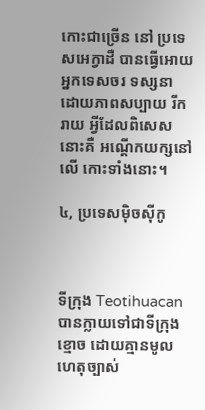កោះជាច្រើន នៅ ប្រទេសអេក្វាដឺ បានធ្វើអោយ អ្នកទេសចរ ទស្សនា ដោយភាពសប្បាយ រីករាយ អ្វីដែលពិសេសនោះគឺ អណ្ដើកយក្សនៅលើ កោះទាំងនោះ។

៤, ប្រទេសម៉ិចស៊ីកូ



ទីក្រុង Teotihuacan បានក្លាយទៅជាទីក្រុងខ្មោច ដោយគ្មានមូលហេតុច្បាស់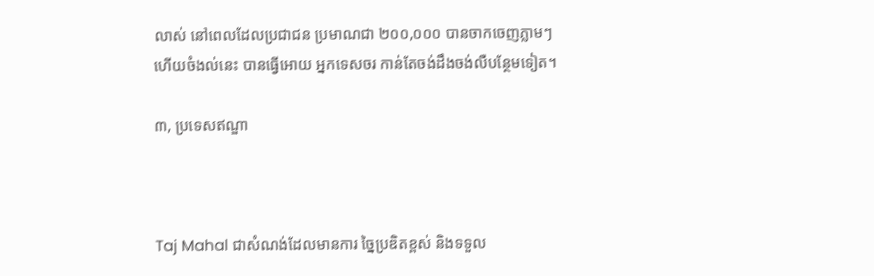លាស់ នៅពេលដែលប្រជាជន ប្រមាណជា ២០០,០០០ បានចាកចេញភ្លាមៗ ហើយចំងល់នេះ បានធ្វើអោយ អ្នកទេសចរ កាន់តែចង់ដឹងចង់លឺបន្ថែមទៀត។

៣, ប្រទេសឥណ្ឌា



Taj Mahal ជាសំណង់ដែលមានការ ច្នៃប្រឌិតខ្ពស់ និងទទួល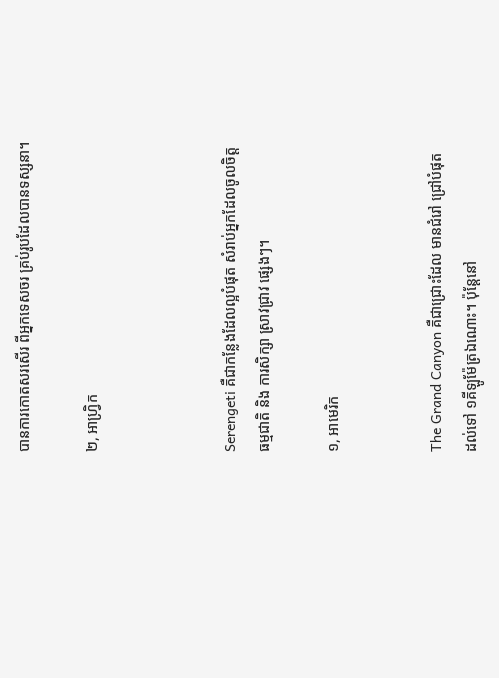បានការកោតសរសើរ ពីអ្នកទេសចរ គ្រប់រូបដែលបានទស្សនា។

២, អាហ្រ្វិក



Serengeti គឺជាកន្លែងដែលល្អបំផុត សំរាប់អ្នកដែលចូលចិត្ត ធម្មជាតិ និង ការសិក្សា ស្រាវជ្រាវ ផ្សេងៗ។

១, អាមេរិក


The Grand Canyon គឺជាជ្រោះដែល មានជំរៅ ជ្រៅបំផុត ដល់ទៅ ១គីឡូម៉ែត្រឯណោះ។ ប៉ុន្តែនៅ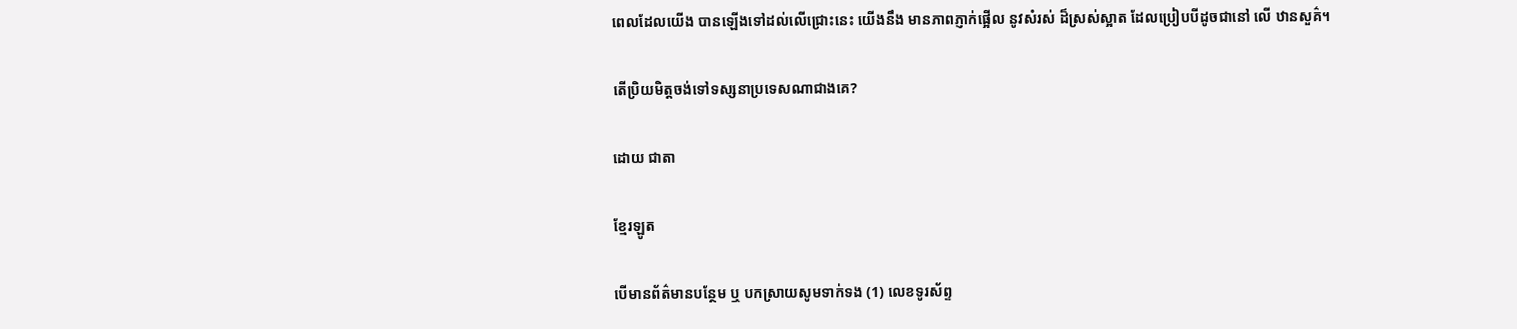ពេលដែលយើង បានឡើងទៅដល់លើជ្រោះនេះ យើងនឹង មានភាពភ្ញាក់ផ្អើល នូវសំរស់ ដ៏ស្រស់ស្អាត ដែលប្រៀបបីដូចជានៅ លើ ឋានសួគ៌។

តើប្រិយមិត្តចង់ទៅទស្សនាប្រទេសណាជាងគេ?

ដោយ ជាតា

ខ្មែរឡូត

បើមានព័ត៌មានបន្ថែម ឬ បកស្រាយសូមទាក់ទង (1) លេខទូរស័ព្ទ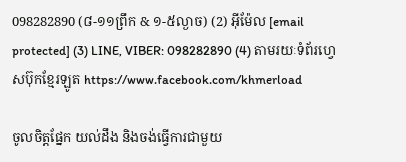098282890 (៨-១១ព្រឹក & ១-៥ល្ងាច) (2) អ៊ីម៉ែល [email protected] (3) LINE, VIBER: 098282890 (4) តាមរយៈទំព័រហ្វេសប៊ុកខ្មែរឡូត https://www.facebook.com/khmerload

ចូលចិត្តផ្នែក យល់ដឹង និងចង់ធ្វើការជាមួយ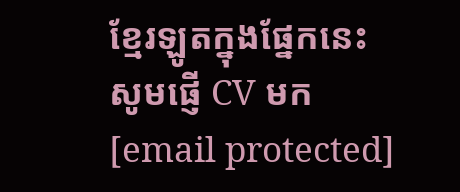ខ្មែរឡូតក្នុងផ្នែកនេះ សូមផ្ញើ CV មក [email protected]